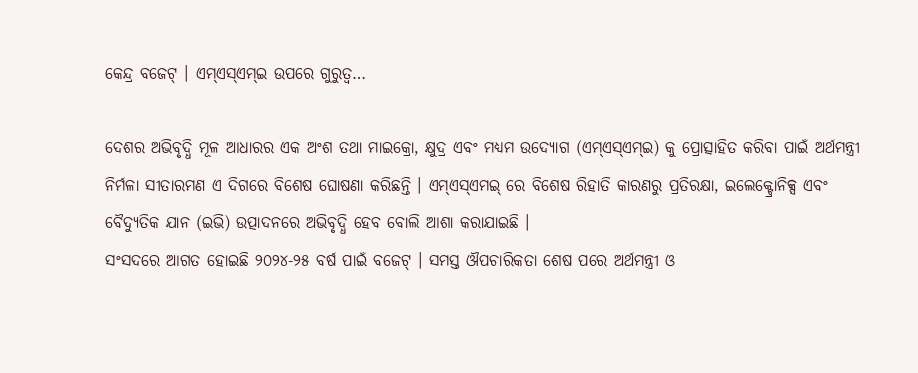କେନ୍ଦ୍ର ବଜେଟ୍ । ଏମ୍ଏସ୍ଏମ୍ଇ ଉପରେ ଗୁରୁତ୍ବ…

ଦେଶର ଅଭିବୃଦ୍ଧି ମୂଳ ଆଧାରର ଏକ ଅଂଶ ତଥା ମାଇକ୍ରୋ, କ୍ଷୁଦ୍ର ଏବଂ ମଧ୍ୟମ ଉଦ୍ୟୋଗ (ଏମ୍ଏସ୍ଏମ୍ଇ) କୁ ପ୍ରୋତ୍ସାହିତ କରିବା ପାଇଁ ଅର୍ଥମନ୍ତ୍ରୀ ନିର୍ମଳା ସୀତାରମଣ ଏ ଦିଗରେ ବିଶେଷ ଘୋଷଣା କରିଛନ୍ତି । ଏମ୍ଏସ୍ଏମଇ୍ ରେ ବିଶେଷ ରିହାତି କାରଣରୁ ପ୍ରତିରକ୍ଷା, ଇଲେକ୍ଟ୍ରୋନିକ୍ସ ଏବଂ ବୈଦ୍ୟୁତିକ ଯାନ (ଇଭି) ଉତ୍ପାଦନରେ ଅଭିବୃଦ୍ଧି ହେବ ବୋଲି ଆଶା କରାଯାଇଛି ।
ସଂସଦରେ ଆଗତ ହୋଇଛି ୨୦୨୪-୨୫ ବର୍ଷ ପାଇଁ ବଜେଟ୍ । ସମସ୍ତ ଔପଚାରିକତା ଶେଷ ପରେ ଅର୍ଥମନ୍ତ୍ରୀ ଓ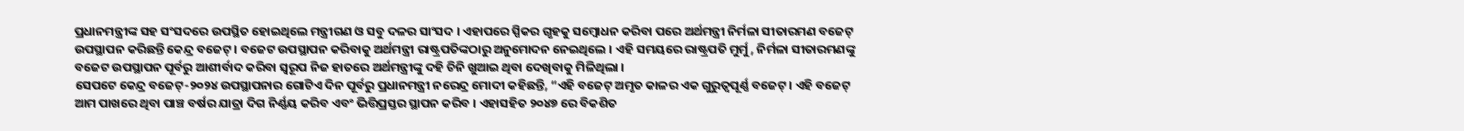ପ୍ରଧାନମନ୍ତ୍ରୀଙ୍କ ସହ ସଂସଦରେ ଉପସ୍ଥିତ ହୋଇଥିଲେ ମନ୍ତ୍ରୀଗଣ ଓ ସବୁ ଦଳର ସାଂସଦ । ଏହାପରେ ସ୍ପିକର ଗୃହକୁ ସମ୍ବୋଧନ କରିବା ପରେ ଅର୍ଥମନ୍ତ୍ରୀ ନିର୍ମଳା ସୀତାରମଣ ବଜେଟ୍ ଉପସ୍ଥାପନ କରିଛନ୍ତି କେନ୍ଦ୍ର ବଜେଟ୍ । ବଜେଟ ଉପସ୍ଥାପନ କରିବାକୁ ଅର୍ଥମନ୍ତ୍ରୀ ରାଷ୍ଟ୍ରପତିଙ୍କଠାରୁ ଅନୁମୋଦନ ନେଇଥିଲେ । ଏହି ସମୟରେ ରାଷ୍ଟ୍ରପତି ମୁର୍ମୁ, ନିର୍ମଳା ସୀତାରମଣଙ୍କୁ ବଜେଟ ଉପସ୍ଥାପନ ପୂର୍ବରୁ ଆଶୀର୍ବାଦ କରିବା ସ୍ବରୂପ ନିଜ ହାତରେ ଅର୍ଥମନ୍ତ୍ରୀଙ୍କୁ ଦହି ଚିନି ଖୁଆଇ ଥିବା ଦେଖିବାକୁ ମିଳିଥିଲା ।
ସେପଟେ କେନ୍ଦ୍ର ବଜେଟ୍-୨୦୨୪ ଉପସ୍ଥାପନାର ଗୋଟିଏ ଦିନ ପୂର୍ବରୁ ପ୍ରଧାନମନ୍ତ୍ରୀ ନରେନ୍ଦ୍ର ମୋଦୀ କହିଛନ୍ତି, “ଏହି ବଜେଟ୍ ଅମୃତ କାଳର ଏକ ଗୁରୁତ୍ୱପୂର୍ଣ୍ଣ ବଜେଟ୍ । ଏହି ବଜେଟ୍ ଆମ ପାଖରେ ଥିବା ପାଞ୍ଚ ବର୍ଷର ଯାତ୍ରା ଦିଗ ନିର୍ଣ୍ଣୟ କରିବ ଏବଂ ଭିତ୍ତିପ୍ରସ୍ତର ସ୍ଥାପନ କରିବ । ଏହାସହିତ ୨୦୪୭ ରେ ବିକଶିତ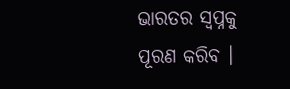ଭାରତର ସ୍ୱପ୍ନକୁ ପୂରଣ କରିବ ।